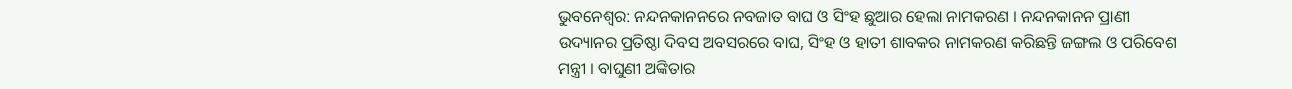ଭୁବନେଶ୍ବର: ନନ୍ଦନକାନନରେ ନବଜାତ ବାଘ ଓ ସିଂହ ଛୁଆର ହେଲା ନାମକରଣ । ନନ୍ଦନକାନନ ପ୍ରାଣୀ ଉଦ୍ୟାନର ପ୍ରତିଷ୍ଠା ଦିବସ ଅବସରରେ ବାଘ, ସିଂହ ଓ ହାତୀ ଶାବକର ନାମକରଣ କରିଛନ୍ତି ଜଙ୍ଗଲ ଓ ପରିବେଶ ମନ୍ତ୍ରୀ । ବାଘୁଣୀ ଅଙ୍କିତାର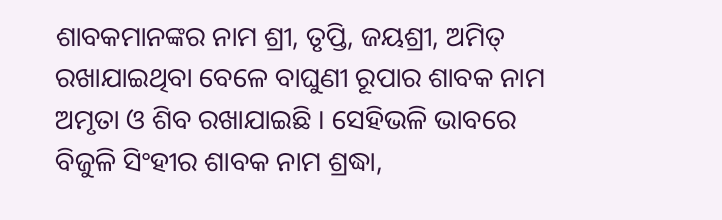ଶାବକମାନଙ୍କର ନାମ ଶ୍ରୀ, ତୃପ୍ତି, ଜୟଶ୍ରୀ, ଅମିତ୍ ରଖାଯାଇଥିବା ବେଳେ ବାଘୁଣୀ ରୂପାର ଶାବକ ନାମ ଅମୃତା ଓ ଶିବ ରଖାଯାଇଛି । ସେହିଭଳି ଭାବରେ ବିଜୁଳି ସିଂହୀର ଶାବକ ନାମ ଶ୍ରଦ୍ଧା,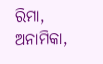ରିମା, ଅନାମିକା,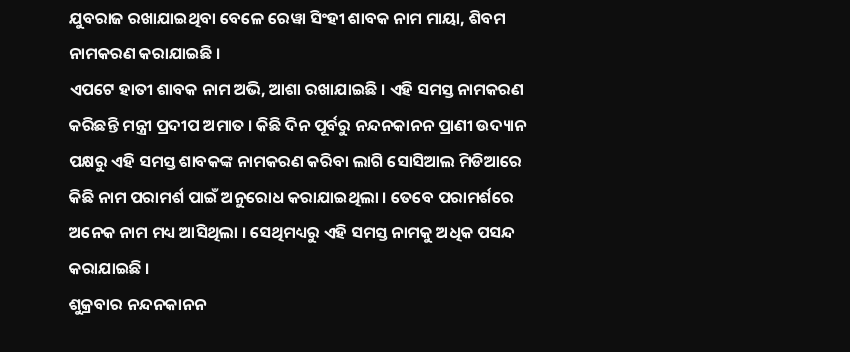ଯୁବରାଜ ରଖାଯାଇଥିବା ବେଳେ ରେୱା ସିଂହୀ ଶାବକ ନାମ ମାୟା, ଶିବମ ନାମକରଣ କରାଯାଇଛି ।
ଏପଟେ ହାତୀ ଶାବକ ନାମ ଅଭି, ଆଶା ରଖାଯାଇଛି । ଏହି ସମସ୍ତ ନାମକରଣ କରିଛନ୍ତି ମନ୍ତ୍ରୀ ପ୍ରଦୀପ ଅମାତ । କିଛି ଦିନ ପୂର୍ବରୁ ନନ୍ଦନକାନନ ପ୍ରାଣୀ ଉଦ୍ୟାନ ପକ୍ଷରୁ ଏହି ସମସ୍ତ ଶାବକଙ୍କ ନାମକରଣ କରିବା ଲାଗି ସୋସିଆଲ ମିଡିଆରେ କିଛି ନାମ ପରାମର୍ଶ ପାଇଁ ଅନୁରୋଧ କରାଯାଇଥିଲା । ତେବେ ପରାମର୍ଶରେ ଅନେକ ନାମ ମଧ୍ୟ ଆସିଥିଲା । ସେଥିମଧ୍ୟରୁ ଏହି ସମସ୍ତ ନାମକୁ ଅଧିକ ପସନ୍ଦ କରାଯାଇଛି ।
ଶୁକ୍ରବାର ନନ୍ଦନକାନନ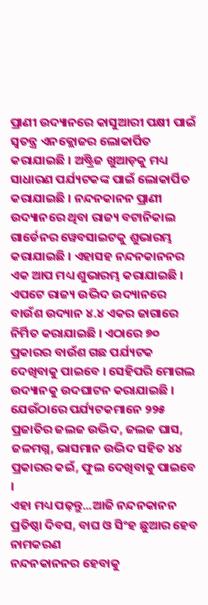ପ୍ରାଣୀ ଉଦ୍ୟାନରେ କାସୁଆରୀ ପକ୍ଷୀ ପାଇଁ ସ୍ୱତନ୍ତ୍ର ଏନକ୍ଲୋଜର ଲୋକାର୍ପିତ କରାଯାଇଛି । ଅଷ୍ଟ୍ରିଜ ଖୁଆଡ଼କୁ ମଧ୍ୟ ସାଧାରଣ ପର୍ଯ୍ୟଟକଙ୍କ ପାଇଁ ଲୋକାର୍ପିତ କରାଯାଇଛି । ନନ୍ଦନକାନନ ପ୍ରାଣୀ ଉଦ୍ୟାନରେ ଥିବା ରାଜ୍ୟ ବଟାନିକାଲ ଗାର୍ଡେନର ୱେବସାଇଟକୁ ଶୁଭାରମ୍ଭ କରାଯାଇଛି । ଏହାସହ ନନ୍ଦନକାନନର ଏକ ଆପ ମଧ୍ୟ ଶୁଭାରମ୍ଭ କରାଯାଇଛି । ଏପଟେ ରାଜ୍ୟ ଉଦ୍ଭିଦ ଉଦ୍ୟାନରେ ବାଉଁଶ ଉଦ୍ୟାନ ୪.୪ ଏକର ଜାଗାରେ ନିର୍ମିତ କରାଯାଇଛି । ଏଠାରେ ୭୦ ପ୍ରକାରର ବାଉଁଶ ଗଛ ପର୍ଯ୍ୟଟକ ଦେଖିବାକୁ ପାଇବେ । ସେହିପରି ମୋଗଲ ଉଦ୍ୟାନକୁ ଉଦଘାଟନ କରାଯାଇଛି । ଯେଉଁଠାରେ ପର୍ଯ୍ୟଟକମାନେ ୨୨୫ ପ୍ରଜାତିର ଜଲଜ ଉଦ୍ଭିଦ, ଜଲଜ ଘାସ, ଜଳମଗ୍ନ, ଭାସମାନ ଉଦ୍ଭିଦ ସହିତ ୪୪ ପ୍ରକାରର କଇଁ, ଫୁଲ ଦେଖିବାକୁ ପାଇବେ ।
ଏହା ମଧ୍ୟ ପଢ଼ନ୍ତୁ...ଆଜି ନନ୍ଦନକାନନ ପ୍ରତିଷ୍ଠା ଦିବସ, ବାଘ ଓ ସିଂହ ଛୁଆର ହେବ ନାମକରଣ
ନନ୍ଦନକାନନର ହେବାକୁ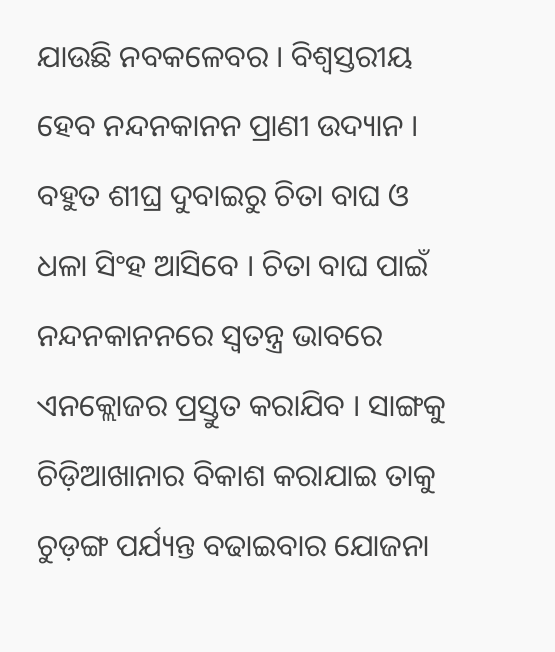ଯାଉଛି ନବକଳେବର । ବିଶ୍ଵସ୍ତରୀୟ ହେବ ନନ୍ଦନକାନନ ପ୍ରାଣୀ ଉଦ୍ୟାନ । ବହୁତ ଶୀଘ୍ର ଦୁବାଇରୁ ଚିତା ବାଘ ଓ ଧଳା ସିଂହ ଆସିବେ । ଚିତା ବାଘ ପାଇଁ ନନ୍ଦନକାନନରେ ସ୍ବତନ୍ତ୍ର ଭାବରେ ଏନକ୍ଲୋଜର ପ୍ରସ୍ତୁତ କରାଯିବ । ସାଙ୍ଗକୁ ଚିଡ଼ିଆଖାନାର ବିକାଶ କରାଯାଇ ତାକୁ ଚୁଡ଼ଙ୍ଗ ପର୍ଯ୍ୟନ୍ତ ବଢାଇବାର ଯୋଜନା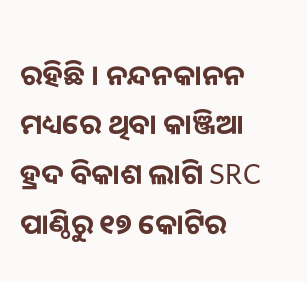ରହିଛି । ନନ୍ଦନକାନନ ମଧ୍ୟରେ ଥିବା କାଞ୍ଜିଆ ହ୍ରଦ ବିକାଶ ଲାଗି SRC ପାଣ୍ଠିରୁ ୧୭ କୋଟିର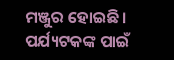ମଞ୍ଜୁର ହୋଇଛି । ପର୍ଯ୍ୟଟକଙ୍କ ପାଇଁ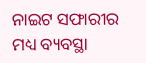ନାଇଟ ସଫାରୀର ମଧ୍ୟ ବ୍ୟବସ୍ଥା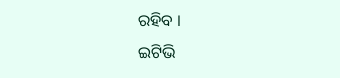ରହିବ ।
ଇଟିଭି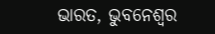ଭାରତ, ଭୁବନେଶ୍ବର